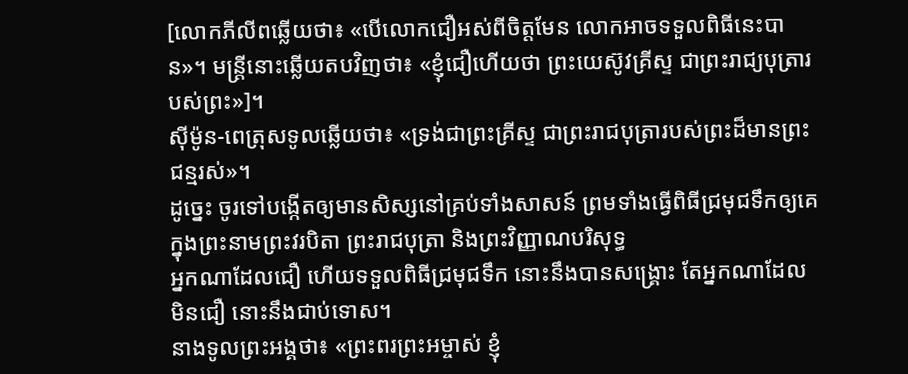[លោកភីលីពឆ្លើយថា៖ «បើលោកជឿអស់ពីចិត្តមែន លោកអាចទទួលពិធីនេះបាន»។ មន្រ្តីនោះឆ្លើយតបវិញថា៖ «ខ្ញុំជឿហើយថា ព្រះយេស៊ូវគ្រីស្ទ ជាព្រះរាជ្យបុត្រារបស់ព្រះ»]។
ស៊ីម៉ូន-ពេត្រុសទូលឆ្លើយថា៖ «ទ្រង់ជាព្រះគ្រីស្ទ ជាព្រះរាជបុត្រារបស់ព្រះដ៏មានព្រះជន្មរស់»។
ដូច្នេះ ចូរទៅបង្កើតឲ្យមានសិស្សនៅគ្រប់ទាំងសាសន៍ ព្រមទាំងធ្វើពិធីជ្រមុជទឹកឲ្យគេ ក្នុងព្រះនាមព្រះវរបិតា ព្រះរាជបុត្រា និងព្រះវិញ្ញាណបរិសុទ្ធ
អ្នកណាដែលជឿ ហើយទទួលពិធីជ្រមុជទឹក នោះនឹងបានសង្គ្រោះ តែអ្នកណាដែលមិនជឿ នោះនឹងជាប់ទោស។
នាងទូលព្រះអង្គថា៖ «ព្រះពរព្រះអម្ចាស់ ខ្ញុំ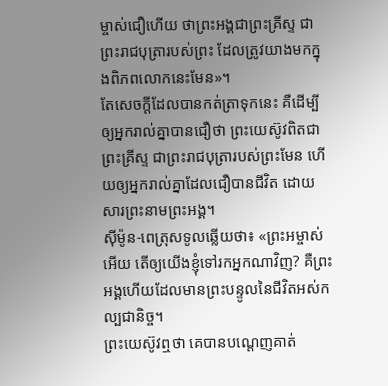ម្ចាស់ជឿហើយ ថាព្រះអង្គជាព្រះគ្រីស្ទ ជាព្រះរាជបុត្រារបស់ព្រះ ដែលត្រូវយាងមកក្នុងពិភពលោកនេះមែន»។
តែសេចក្ដីដែលបានកត់ត្រាទុកនេះ គឺដើម្បីឲ្យអ្នករាល់គ្នាបានជឿថា ព្រះយេស៊ូវពិតជាព្រះគ្រីស្ទ ជាព្រះរាជបុត្រារបស់ព្រះមែន ហើយឲ្យអ្នករាល់គ្នាដែលជឿបានជីវិត ដោយសារព្រះនាមព្រះអង្គ។
ស៊ីម៉ូន-ពេត្រុសទូលឆ្លើយថា៖ «ព្រះអម្ចាស់អើយ តើឲ្យយើងខ្ញុំទៅរកអ្នកណាវិញ? គឺព្រះអង្គហើយដែលមានព្រះបន្ទូលនៃជីវិតអស់កល្បជានិច្ច។
ព្រះយេស៊ូវឮថា គេបានបណ្តេញគាត់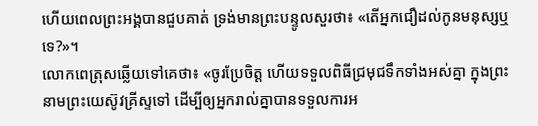ហើយពេលព្រះអង្គបានជួបគាត់ ទ្រង់មានព្រះបន្ទូលសួរថា៖ «តើអ្នកជឿដល់កូនមនុស្សឬទេ?»។
លោកពេត្រុសឆ្លើយទៅគេថា៖ «ចូរប្រែចិត្ត ហើយទទួលពិធីជ្រមុជទឹកទាំងអស់គ្នា ក្នុងព្រះនាមព្រះយេស៊ូវគ្រីស្ទទៅ ដើម្បីឲ្យអ្នករាល់គ្នាបានទទួលការអ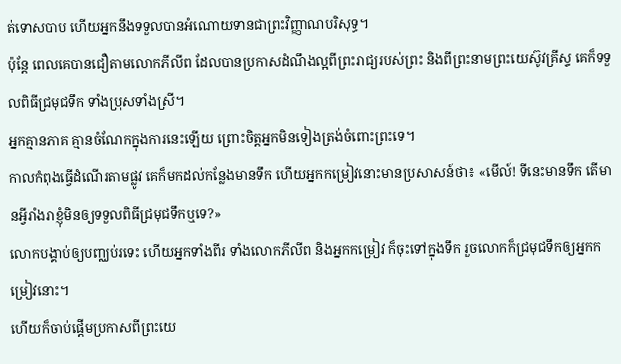ត់ទោសបាប ហើយអ្នកនឹងទទួលបានអំណោយទានជាព្រះវិញ្ញាណបរិសុទ្ធ។
ប៉ុន្ដែ ពេលគេបានជឿតាមលោកភីលីព ដែលបានប្រកាសដំណឹងល្អពីព្រះរាជ្យរបស់ព្រះ និងពីព្រះនាមព្រះយេស៊ូវគ្រីស្ទ គេក៏ទទួលពិធីជ្រមុជទឹក ទាំងប្រុសទាំងស្រី។
អ្នកគ្មានភាគ គ្មានចំណែកក្នុងការនេះឡើយ ព្រោះចិត្តអ្នកមិនទៀងត្រង់ចំពោះព្រះទេ។
កាលកំពុងធ្វើដំណើរតាមផ្លូវ គេក៏មកដល់កន្លែងមានទឹក ហើយអ្នកកម្រៀវនោះមានប្រសាសន៍ថា៖ «មើល៍! ទីនេះមានទឹក តើមានអ្វីរាំងរាខ្ញុំមិនឲ្យទទួលពិធីជ្រមុជទឹកឬទេ?»
លោកបង្គាប់ឲ្យបញ្ឈប់រទេះ ហើយអ្នកទាំងពីរ ទាំងលោកភីលីព និងអ្នកកម្រៀវ ក៏ចុះទៅក្នុងទឹក រួចលោកក៏ជ្រមុជទឹកឲ្យអ្នកកម្រៀវនោះ។
ហើយក៏ចាប់ផ្តើមប្រកាសពីព្រះយេ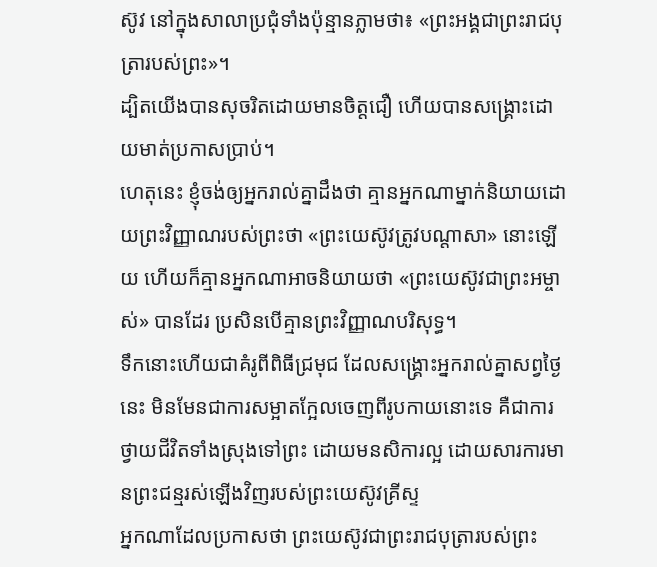ស៊ូវ នៅក្នុងសាលាប្រជុំទាំងប៉ុន្មានភ្លាមថា៖ «ព្រះអង្គជាព្រះរាជបុត្រារបស់ព្រះ»។
ដ្បិតយើងបានសុចរិតដោយមានចិត្តជឿ ហើយបានសង្រ្គោះដោយមាត់ប្រកាសប្រាប់។
ហេតុនេះ ខ្ញុំចង់ឲ្យអ្នករាល់គ្នាដឹងថា គ្មានអ្នកណាម្នាក់និយាយដោយព្រះវិញ្ញាណរបស់ព្រះថា «ព្រះយេស៊ូវត្រូវបណ្តាសា» នោះឡើយ ហើយក៏គ្មានអ្នកណាអាចនិយាយថា «ព្រះយេស៊ូវជាព្រះអម្ចាស់» បានដែរ ប្រសិនបើគ្មានព្រះវិញ្ញាណបរិសុទ្ធ។
ទឹកនោះហើយជាគំរូពីពិធីជ្រមុជ ដែលសង្គ្រោះអ្នករាល់គ្នាសព្វថ្ងៃនេះ មិនមែនជាការសម្អាតក្អែលចេញពីរូបកាយនោះទេ គឺជាការថ្វាយជីវិតទាំងស្រុងទៅព្រះ ដោយមនសិការល្អ ដោយសារការមានព្រះជន្មរស់ឡើងវិញរបស់ព្រះយេស៊ូវគ្រីស្ទ
អ្នកណាដែលប្រកាសថា ព្រះយេស៊ូវជាព្រះរាជបុត្រារបស់ព្រះ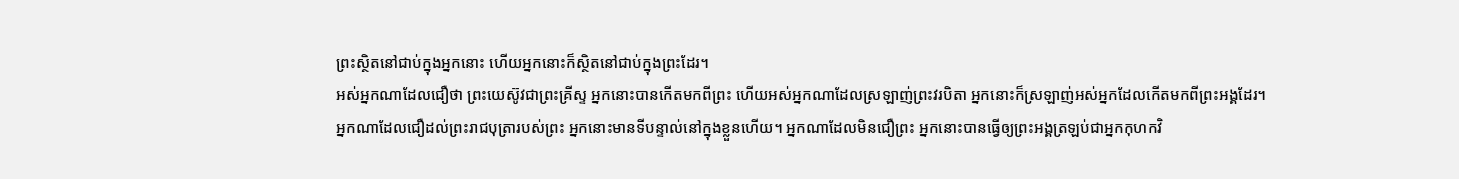ព្រះស្ថិតនៅជាប់ក្នុងអ្នកនោះ ហើយអ្នកនោះក៏ស្ថិតនៅជាប់ក្នុងព្រះដែរ។
អស់អ្នកណាដែលជឿថា ព្រះយេស៊ូវជាព្រះគ្រីស្ទ អ្នកនោះបានកើតមកពីព្រះ ហើយអស់អ្នកណាដែលស្រឡាញ់ព្រះវរបិតា អ្នកនោះក៏ស្រឡាញ់អស់អ្នកដែលកើតមកពីព្រះអង្គដែរ។
អ្នកណាដែលជឿដល់ព្រះរាជបុត្រារបស់ព្រះ អ្នកនោះមានទីបន្ទាល់នៅក្នុងខ្លួនហើយ។ អ្នកណាដែលមិនជឿព្រះ អ្នកនោះបានធ្វើឲ្យព្រះអង្គត្រឡប់ជាអ្នកកុហកវិ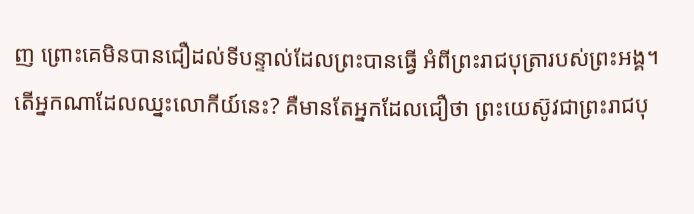ញ ព្រោះគេមិនបានជឿដល់ទីបន្ទាល់ដែលព្រះបានធ្វើ អំពីព្រះរាជបុត្រារបស់ព្រះអង្គ។
តើអ្នកណាដែលឈ្នះលោកីយ៍នេះ? គឺមានតែអ្នកដែលជឿថា ព្រះយេស៊ូវជាព្រះរាជបុ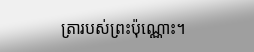ត្រារបស់ព្រះប៉ុណ្ណោះ។